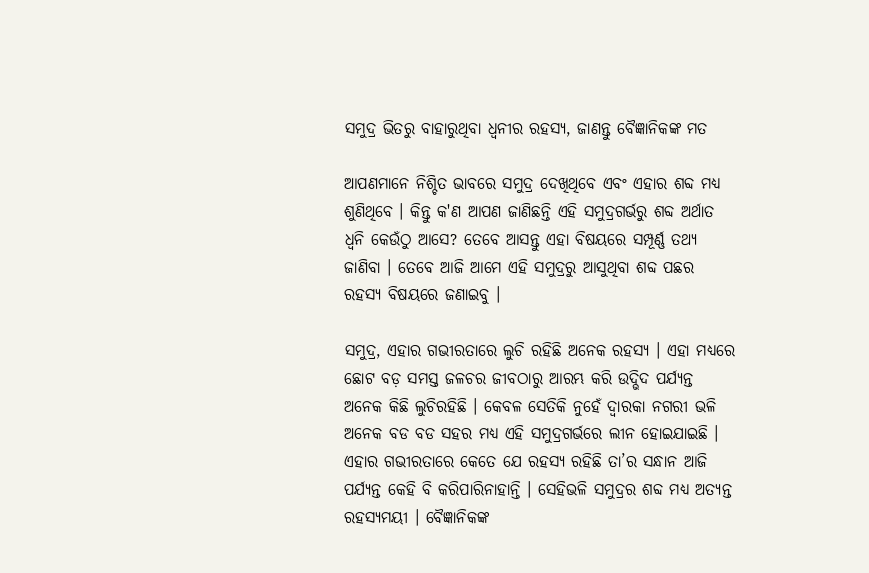ସମୁଦ୍ର ଭିତରୁ ବାହାରୁଥିବା ଧ୍ୱନୀର ରହସ୍ୟ, ଜାଣନ୍ତୁ ବୈଜ୍ଞାନିକଙ୍କ ମତ

ଆପଣମାନେ ନିଶ୍ଚିତ ଭାବରେ ସମୁଦ୍ର ଦେଖିଥିବେ ଏବଂ ଏହାର ଶବ୍ଦ ମଧ୍ୟ ଶୁଣିଥିବେ । କିନ୍ତୁ କ'ଣ ଆପଣ ଜାଣିଛନ୍ତି ଏହି ସମୁଦ୍ରଗର୍ଭରୁ ଶବ୍ଦ ଅର୍ଥାତ ଧ୍ୱନି କେଉଁଠୁ ଆସେ? ତେବେ ଆସନ୍ତୁ ଏହା ବିଷୟରେ ସମ୍ପୂର୍ଣ୍ଣ ତଥ୍ୟ ଜାଣିବା । ତେବେ ଆଜି ଆମେ ଏହି ସମୁଦ୍ରରୁ ଆସୁଥିବା ଶବ୍ଦ ପଛର ରହସ୍ୟ ବିଷୟରେ ଜଣାଇବୁ ।

ସମୁଦ୍ର, ଏହାର ଗଭୀରତାରେ ଲୁଚି ରହିଛି ଅନେକ ରହସ୍ୟ । ଏହା ମଧ୍ୟରେ ଛୋଟ ବଡ଼ ସମସ୍ତ ଜଳଚର ଜୀବଠାରୁ ଆରମ୍ଭ କରି ଉଦ୍ଭିଦ ପର୍ଯ୍ୟନ୍ତ ଅନେକ କିଛି ଲୁଚିରହିଛି । କେବଳ ସେତିକି ନୁହେଁ ଦ୍ଵାରକା ନଗରୀ ଭଳି ଅନେକ ବଡ ବଡ ସହର ମଧ୍ୟ ଏହି ସମୁଦ୍ରଗର୍ଭରେ ଲୀନ ହୋଇଯାଇଛି । ଏହାର ଗଭୀରତାରେ କେତେ ଯେ ରହସ୍ୟ ରହିଛି ତା’ର ସନ୍ଧାନ ଆଜି ପର୍ଯ୍ୟନ୍ତ କେହି ବି କରିପାରିନାହାନ୍ତି । ସେହିଭଳି ସମୁଦ୍ରର ଶବ୍ଦ ମଧ୍ୟ ଅତ୍ୟନ୍ତ ରହସ୍ୟମୟୀ । ବୈଜ୍ଞାନିକଙ୍କ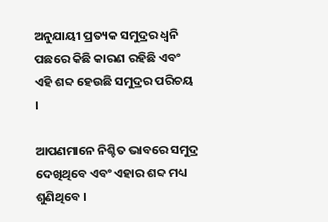ଅନୁଯାୟୀ ପ୍ରତ୍ୟକ ସମୁଦ୍ରର ଧ୍ୱନି ପଛରେ କିଛି କାରଣ ରହିଛି ଏବଂ ଏହି ଶବ୍ଦ ହେଉଛି ସମୁଦ୍ରର ପରିଚୟ ।

ଆପଣମାନେ ନିଶ୍ଚିତ ଭାବରେ ସମୁଦ୍ର ଦେଖିଥିବେ ଏବଂ ଏହାର ଶବ୍ଦ ମଧ୍ୟ ଶୁଣିଥିବେ ।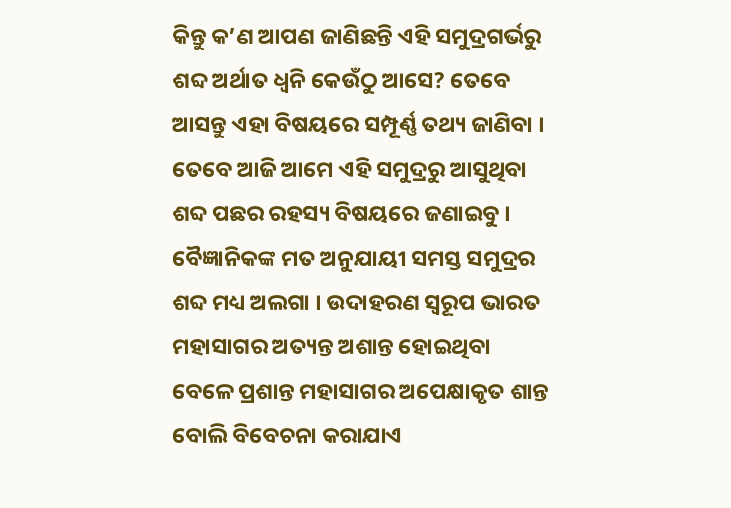କିନ୍ତୁ କ’ଣ ଆପଣ ଜାଣିଛନ୍ତି ଏହି ସମୁଦ୍ରଗର୍ଭରୁ ଶବ୍ଦ ଅର୍ଥାତ ଧ୍ୱନି କେଉଁଠୁ ଆସେ? ତେବେ ଆସନ୍ତୁ ଏହା ବିଷୟରେ ସମ୍ପୂର୍ଣ୍ଣ ତଥ୍ୟ ଜାଣିବା । ତେବେ ଆଜି ଆମେ ଏହି ସମୁଦ୍ରରୁ ଆସୁଥିବା ଶବ୍ଦ ପଛର ରହସ୍ୟ ବିଷୟରେ ଜଣାଇବୁ । ବୈଜ୍ଞାନିକଙ୍କ ମତ ଅନୁଯାୟୀ ସମସ୍ତ ସମୁଦ୍ରର ଶବ୍ଦ ମଧ୍ୟ ଅଲଗା । ଉଦାହରଣ ସ୍ୱରୂପ ଭାରତ ମହାସାଗର ଅତ୍ୟନ୍ତ ଅଶାନ୍ତ ହୋଇଥିବା ବେଳେ ପ୍ରଶାନ୍ତ ମହାସାଗର ଅପେକ୍ଷାକୃତ ଶାନ୍ତ ବୋଲି ବିବେଚନା କରାଯାଏ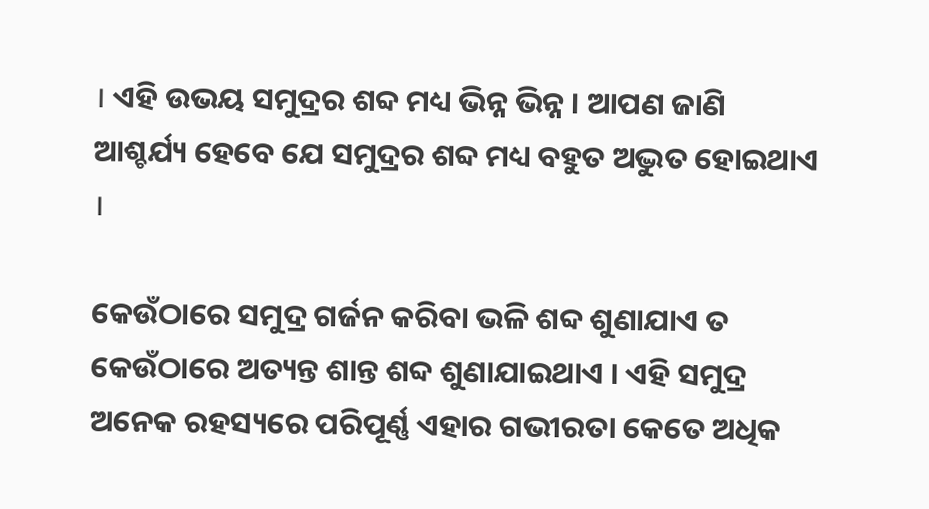। ଏହି ଉଭୟ ସମୁଦ୍ରର ଶବ୍ଦ ମଧ୍ୟ ଭିନ୍ନ ଭିନ୍ନ । ଆପଣ ଜାଣି ଆଶ୍ଚର୍ଯ୍ୟ ହେବେ ଯେ ସମୁଦ୍ରର ଶବ୍ଦ ମଧ୍ୟ ବହୁତ ଅଦ୍ଭୁତ ହୋଇଥାଏ ।

କେଉଁଠାରେ ସମୁଦ୍ର ଗର୍ଜନ କରିବା ଭଳି ଶବ୍ଦ ଶୁଣାଯାଏ ତ କେଉଁଠାରେ ଅତ୍ୟନ୍ତ ଶାନ୍ତ ଶବ୍ଦ ଶୁଣାଯାଇଥାଏ । ଏହି ସମୁଦ୍ର ଅନେକ ରହସ୍ୟରେ ପରିପୂର୍ଣ୍ଣ ଏହାର ଗଭୀରତା କେତେ ଅଧିକ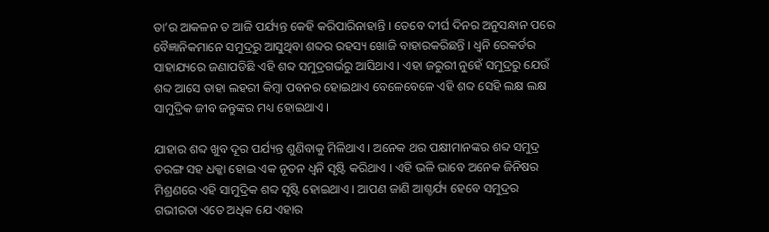ତା’ର ଆକଳନ ତ ଆଜି ପର୍ଯ୍ୟନ୍ତ କେହି କରିପାରିନାହାନ୍ତି । ତେବେ ଦୀର୍ଘ ଦିନର ଅନୁସନ୍ଧାନ ପରେ ବୈଜ୍ଞାନିକମାନେ ସମୁଦ୍ରରୁ ଆସୁଥିବା ଶବ୍ଦର ରହସ୍ୟ ଖୋଜି ବାହାରକରିଛନ୍ତି । ଧ୍ୱନି ରେକର୍ଡର ସାହାଯ୍ୟରେ ଜଣାପଡିଛି ଏହି ଶବ୍ଦ ସମୁଦ୍ରଗର୍ଭରୁ ଆସିଥାଏ । ଏହା ଜରୁରୀ ନୁହେଁ ସମୁଦ୍ରରୁ ଯେଉଁ ଶବ୍ଦ ଆସେ ତାହା ଲହରୀ କିମ୍ବା ପବନର ହୋଇଥାଏ ବେଳେବେଳେ ଏହି ଶବ୍ଦ ସେହି ଲକ୍ଷ ଲକ୍ଷ ସାମୁଦ୍ରିକ ଜୀବ ଜନ୍ତୁଙ୍କର ମଧ୍ୟ ହୋଇଥାଏ ।

ଯାହାର ଶବ୍ଦ ଖୁବ ଦୂର ପର୍ଯ୍ୟନ୍ତ ଶୁଣିବାକୁ ମିଳିଥାଏ । ଅନେକ ଥର ପକ୍ଷୀମାନଙ୍କର ଶବ୍ଦ ସମୁଦ୍ର ତରଙ୍ଗ ସହ ଧକ୍କା ହୋଇ ଏକ ନୂତନ ଧ୍ୱନି ସୃଷ୍ଟି କରିଥାଏ । ଏହି ଭଳି ଭାବେ ଅନେକ ଜିନିଷର ମିଶ୍ରଣରେ ଏହି ସାମୁଦ୍ରିକ ଶବ୍ଦ ସୃଷ୍ଟି ହୋଇଥାଏ । ଆପଣ ଜାଣି ଆଶ୍ଚର୍ଯ୍ୟ ହେବେ ସମୁଦ୍ରର ଗଭୀରତା ଏତେ ଅଧିକ ଯେ ଏହାର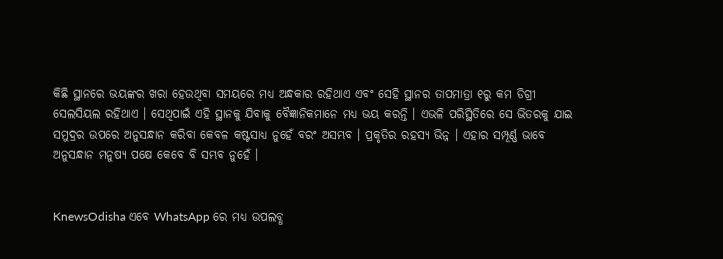କିଛି ସ୍ଥାନରେ ଭୟଙ୍କର ଖରା ହେଉଥିବା ସମୟରେ ମଧ୍ୟ ଅନ୍ଧକାର ରହିଥାଏ ଏବଂ ସେହି ସ୍ଥାନର ତାପମାତ୍ରା ୧ରୁ କମ ଡିଗ୍ରୀ ସେଲସିୟଲ ରହିଥାଏ । ସେଥିପାଇଁ ଏହି ସ୍ଥାନକୁ ଯିବାକୁ ବୈଜ୍ଞାନିକମାନେ ମଧ୍ୟ ଭୟ କରନ୍ତି । ଏଭଳି ପରିସ୍ଥିତିରେ ସେ ଭିତରକୁ ଯାଇ ସମୁଦ୍ରର ଉପରେ ଅନୁସନ୍ଧାନ କରିବା କେବଳ କଷ୍ଟସାଧ୍ୟ ନୁହେଁ ବରଂ ଅସମ୍ଭବ । ପ୍ରକୃତିର ରହସ୍ୟ ଭିନ୍ନ । ଏହାର ସମ୍ପୂର୍ଣ୍ଣ ଭାବେ ଅନୁସନ୍ଧାନ ମନୁଷ୍ୟ ପକ୍ଷେ କେବେ ବି ସମ୍ଭବ ନୁହେଁ ।


KnewsOdisha ଏବେ WhatsApp ରେ ମଧ୍ୟ ଉପଲବ୍ଧ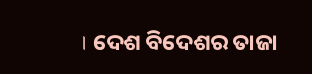। ଦେଶ ବିଦେଶର ତାଜା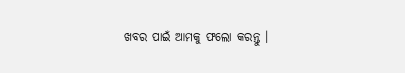ଖବର ପାଇଁ ଆମକୁ ଫଲୋ କରନ୍ତୁ ।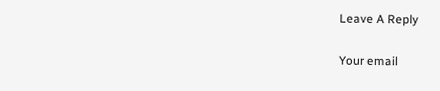Leave A Reply

Your email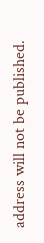address will not be published.